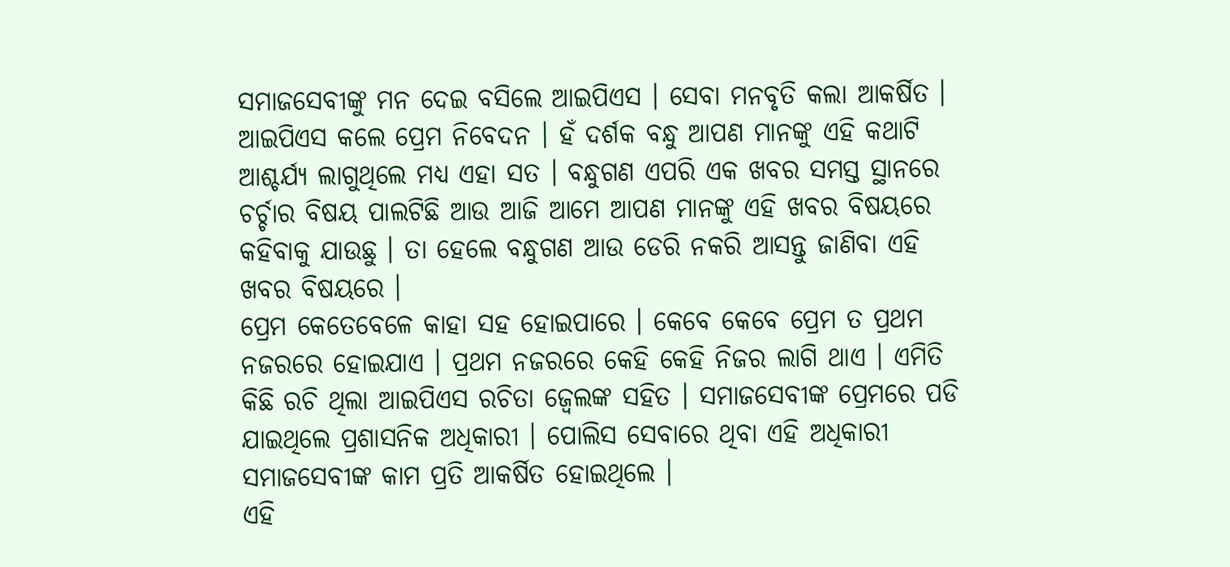ସମାଜସେବୀଙ୍କୁ ମନ ଦେଇ ବସିଲେ ଆଇପିଏସ । ସେବା ମନବୃତି କଲା ଆକର୍ଷିତ । ଆଇପିଏସ କଲେ ପ୍ରେମ ନିବେଦନ । ହଁ ଦର୍ଶକ ବନ୍ଧୁ ଆପଣ ମାନଙ୍କୁ ଏହି କଥାଟି ଆଶ୍ଚର୍ଯ୍ୟ ଲାଗୁଥିଲେ ମଧ୍ୟ ଏହା ସତ । ବନ୍ଧୁଗଣ ଏପରି ଏକ ଖବର ସମସ୍ତ ସ୍ଥାନରେ ଚର୍ଚ୍ଚାର ବିଷୟ ପାଲଟିଛି ଆଉ ଆଜି ଆମେ ଆପଣ ମାନଙ୍କୁ ଏହି ଖବର ବିଷୟରେ କହିବାକୁ ଯାଉଛୁ । ତା ହେଲେ ବନ୍ଧୁଗଣ ଆଉ ଡେରି ନକରି ଆସନ୍ତୁ ଜାଣିବା ଏହି ଖବର ବିଷୟରେ ।
ପ୍ରେମ କେତେବେଳେ କାହା ସହ ହୋଇପାରେ । କେବେ କେବେ ପ୍ରେମ ତ ପ୍ରଥମ ନଜରରେ ହୋଇଯାଏ । ପ୍ରଥମ ନଜରରେ କେହି କେହି ନିଜର ଲାଗି ଥାଏ । ଏମିତି କିଛି ରଚି ଥିଲା ଆଇପିଏସ ରଚିତା ଜ୍ୱେଲଙ୍କ ସହିତ । ସମାଜସେବୀଙ୍କ ପ୍ରେମରେ ପଡି ଯାଇଥିଲେ ପ୍ରଶାସନିକ ଅଧିକାରୀ । ପୋଲିସ ସେବାରେ ଥିବା ଏହି ଅଧିକାରୀ ସମାଜସେବୀଙ୍କ କାମ ପ୍ରତି ଆକର୍ଷିତ ହୋଇଥିଲେ ।
ଏହି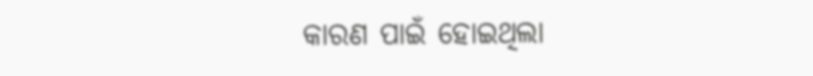କାରଣ ପାଇଁ ହୋଇଥିଲା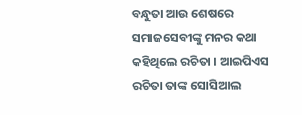ବନ୍ଧୁତା ଆଉ ଶେଷରେ ସମାଜସେବୀଙ୍କୁ ମନର କଥା କହିଥିଲେ ରଚିତା । ଆଇପିଏସ ରଚିତା ତାଙ୍କ ସୋସିଆଲ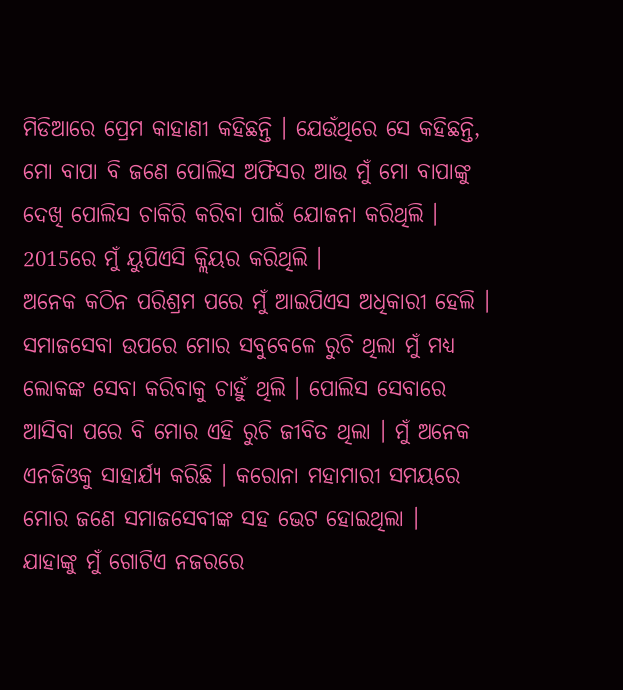ମିଡିଆରେ ପ୍ରେମ କାହାଣୀ କହିଛନ୍ତି । ଯେଉଁଥିରେ ସେ କହିଛନ୍ତି, ମୋ ବାପା ବି ଜଣେ ପୋଲିସ ଅଫିସର ଆଉ ମୁଁ ମୋ ବାପାଙ୍କୁ ଦେଖି ପୋଲିସ ଚାକିରି କରିବା ପାଇଁ ଯୋଜନା କରିଥିଲି । 2015ରେ ମୁଁ ୟୁପିଏସି କ୍ଲିୟର କରିଥିଲି ।
ଅନେକ କଠିନ ପରିଶ୍ରମ ପରେ ମୁଁ ଆଇପିଏସ ଅଧିକାରୀ ହେଲି । ସମାଜସେବା ଉପରେ ମୋର ସବୁବେଳେ ରୁଚି ଥିଲା ମୁଁ ମଧ୍ୟ ଲୋକଙ୍କ ସେବା କରିବାକୁ ଚାହୁଁ ଥିଲି । ପୋଲିସ ସେବାରେ ଆସିବା ପରେ ବି ମୋର ଏହି ରୁଚି ଜୀବିତ ଥିଲା । ମୁଁ ଅନେକ ଏନଜିଓକୁ ସାହାର୍ଯ୍ୟ କରିଛି । କରୋନା ମହାମାରୀ ସମୟରେ ମୋର ଜଣେ ସମାଜସେବୀଙ୍କ ସହ ଭେଟ ହୋଇଥିଲା ।
ଯାହାଙ୍କୁ ମୁଁ ଗୋଟିଏ ନଜରରେ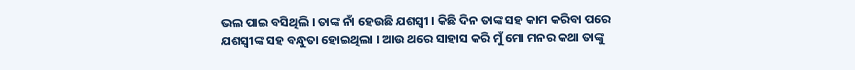ଭଲ ପାଇ ବସିଥିଲି । ତାଙ୍କ ନାଁ ହେଉଛି ଯଶସ୍ଵୀ । କିଛି ଦିନ ତାଙ୍କ ସହ କାମ କରିବା ପରେ ଯଶସ୍ଵୀଙ୍କ ସହ ବନ୍ଧୁତା ହୋଇଥିଲା । ଆଉ ଥରେ ସାହାସ କରି ମୁଁ ମୋ ମନର କଥା ତାଙ୍କୁ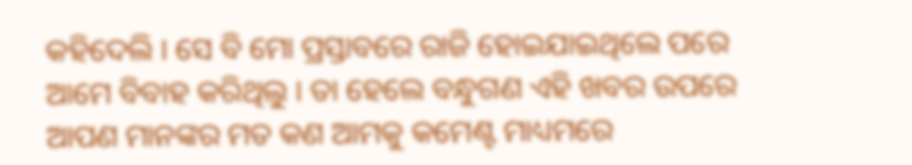କହିଦେଲି । ସେ ବି ମୋ ପ୍ରସ୍ତାବରେ ରାଜି ହୋଇଯାଇଥିଲେ ପରେ ଆମେ ବିବାହ କରିଥିଲୁ । ତା ହେଲେ ବନ୍ଧୁଗଣ ଏହି ଖବର ଉପରେ ଆପଣ ମାନଙ୍କର ମତ କଣ ଆମକୁ କମେଣ୍ଟ ମାଧ୍ୟମରେ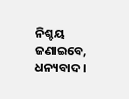ନିଶ୍ଚୟ ଜଣାଇବେ, ଧନ୍ୟବାଦ ।